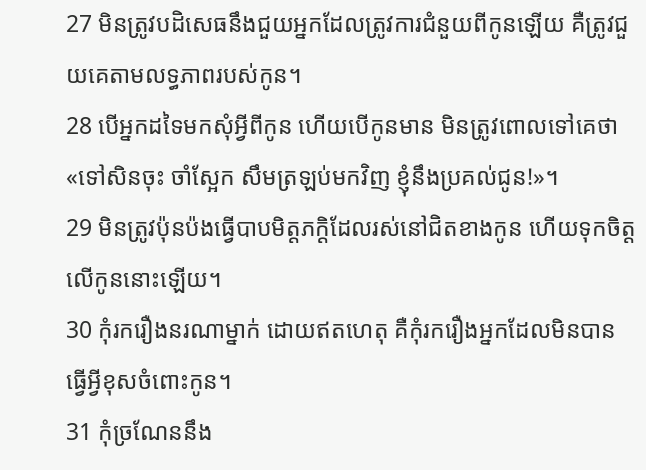27 មិនត្រូវបដិសេធនឹងជួយអ្នកដែលត្រូវការជំនួយពីកូនឡើយ គឺត្រូវជួយគេតាមលទ្ធភាពរបស់កូន។
28 បើអ្នកដទៃមកសុំអ្វីពីកូន ហើយបើកូនមាន មិនត្រូវពោលទៅគេថា «ទៅសិនចុះ ចាំស្អែក សឹមត្រឡប់មកវិញ ខ្ញុំនឹងប្រគល់ជូន!»។
29 មិនត្រូវប៉ុនប៉ងធ្វើបាបមិត្តភក្ដិដែលរស់នៅជិតខាងកូន ហើយទុកចិត្តលើកូននោះឡើយ។
30 កុំរករឿងនរណាម្នាក់ ដោយឥតហេតុ គឺកុំរករឿងអ្នកដែលមិនបានធ្វើអ្វីខុសចំពោះកូន។
31 កុំច្រណែននឹង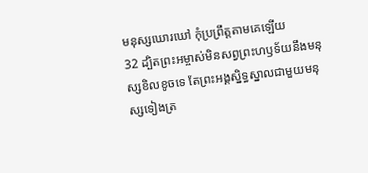មនុស្សឃោរឃៅ កុំប្រព្រឹត្តតាមគេឡើយ
32 ដ្បិតព្រះអម្ចាស់មិនសព្វព្រះហឫទ័យនឹងមនុស្សខិលខូចទេ តែព្រះអង្គស្និទ្ធស្នាលជាមួយមនុស្សទៀងត្រ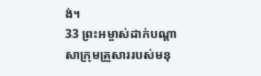ង់។
33 ព្រះអម្ចាស់ដាក់បណ្ដាសាក្រុមគ្រួសាររបស់មនុ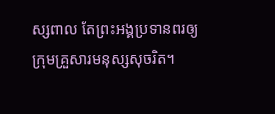ស្សពាល តែព្រះអង្គប្រទានពរឲ្យក្រុមគ្រួសារមនុស្សសុចរិត។